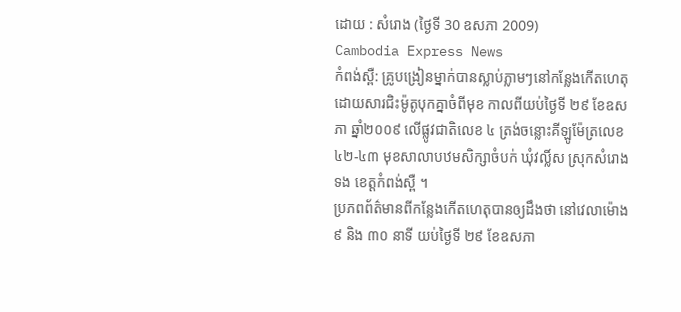ដោយ : សំរោង (ថ្ងៃទី 30 ឧសភា 2009)
Cambodia Express News
កំពង់ស្ពឺ: គ្រូបង្រៀនម្នាក់បានស្លាប់ភ្លាមៗនៅកន្លែងកើតហេតុ ដោយសារជិះម៉ូតូបុកគ្នាចំពីមុខ កាលពីយប់ថ្ងៃទី ២៩ ខែឧសភា ឆ្នាំ២០០៩ លើផ្លូវជាតិលេខ ៤ ត្រង់ចន្លោះគីឡូម៉ែត្រលេខ ៤២-៤៣ មុខសាលាបឋមសិក្សាចំបក់ ឃុំវល្លិ៍ស ស្រុកសំរោងទង ខេត្តកំពង់ស្ពឺ ។
ប្រភពព័ត៌មានពីកន្លែងកើតហេតុបានឲ្យដឹងថា នៅវេលាម៉ោង ៩ និង ៣០ នាទី យប់ថ្ងៃទី ២៩ ខែឧសភា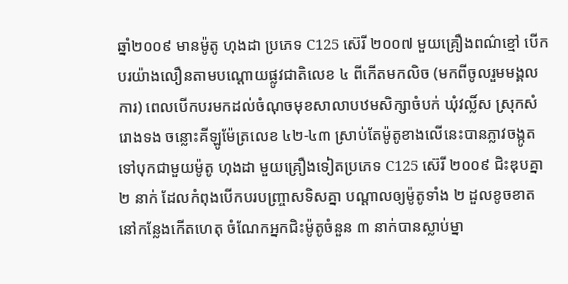ឆ្នាំ២០០៩ មានម៉ូតូ ហុងដា ប្រភេទ C125 ស៊េរី ២០០៧ មួយគ្រឿងពណ៌ខ្មៅ បើកបរយ៉ាងលឿនតាមបណ្ដោយផ្លូវជាតិលេខ ៤ ពីកើតមកលិច (មកពីចូលរួមមង្គលការ) ពេលបើកបរមកដល់ចំណុចមុខសាលាបឋមសិក្សាចំបក់ ឃុំវល្លិ៍ស ស្រុកសំរោងទង ចន្លោះគីឡូម៉ែត្រលេខ ៤២-៤៣ ស្រាប់តែម៉ូតូខាងលើនេះបានភ្លាវចង្កូតទៅបុកជាមួយម៉ូតូ ហុងដា មួយគ្រឿងទៀតប្រភេទ C125 ស៊េរី ២០០៩ ជិះឌុបគ្នា ២ នាក់ ដែលកំពុងបើកបរបញ្ច្រាសទិសគ្នា បណ្ដាលឲ្យម៉ូតូទាំង ២ ដួលខូចខាតនៅកន្លែងកើតហេតុ ចំណែកអ្នកជិះម៉ូតូចំនួន ៣ នាក់បានស្លាប់ម្នា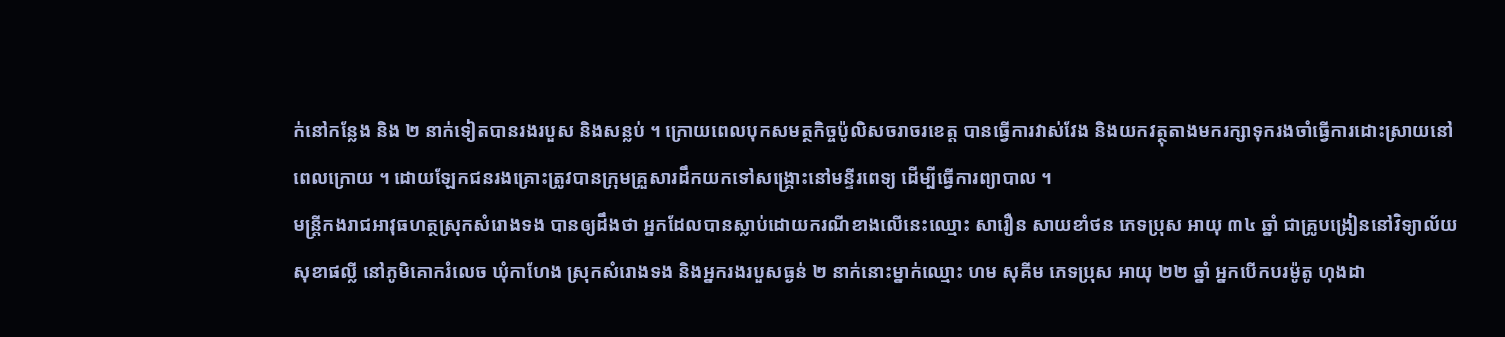ក់នៅកន្លែង និង ២ នាក់ទៀតបានរងរបួស និងសន្លប់ ។ ក្រោយពេលបុកសមត្ថកិច្ចប៉ូលិសចរាចរខេត្ត បានធ្វើការវាស់វែង និងយកវត្ថុតាងមករក្សាទុករងចាំធ្វើការដោះស្រាយនៅពេលក្រោយ ។ ដោយឡែកជនរងគ្រោះត្រូវបានក្រុមគ្រួសារដឹកយកទៅសង្គ្រោះនៅមន្ទីរពេទ្យ ដើម្បីធ្វើការព្យាបាល ។
មន្ត្រីកងរាជអាវុធហត្ថស្រុកសំរោងទង បានឲ្យដឹងថា អ្នកដែលបានស្លាប់ដោយករណីខាងលើនេះឈ្មោះ សារឿន សាយខាំថន ភេទប្រុស អាយុ ៣៤ ឆ្នាំ ជាគ្រូបង្រៀននៅវិទ្យាល័យ សុខាផល្លី នៅភូមិគោករំលេច ឃុំកាហែង ស្រុកសំរោងទង និងអ្នករងរបួសធ្ងន់ ២ នាក់នោះម្នាក់ឈ្មោះ ហម សុគីម ភេទប្រុស អាយុ ២២ ឆ្នាំ អ្នកបើកបរម៉ូតូ ហុងដា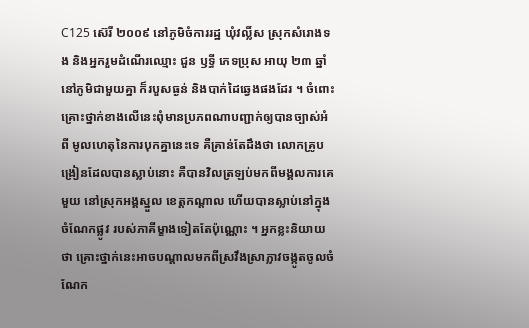C125 ស៊េរី ២០០៩ នៅភូមិចំការរដ្ឋ ឃុំវល្លិ៍ស ស្រុកសំរោងទង និងអ្នករួមដំណើរឈ្មោះ ជួន ឫទ្ធី ភេទប្រុស អាយុ ២៣ ឆ្នាំ នៅភូមិជាមួយគ្នា ក៏របួសធ្ងន់ និងបាក់ដៃឆ្វេងផងដែរ ។ ចំពោះគ្រោះថ្នាក់ខាងលើនេះពុំមានប្រភពណាបញ្ជាក់ឲ្យបានច្បាស់អំពី មូលហេតុនៃការបុកគ្នានេះទេ គឺគ្រាន់តែដឹងថា លោកគ្រូបង្រៀនដែលបានស្លាប់នោះ គឺបានវិលត្រឡប់មកពីមង្គលការគេមួយ នៅស្រុកអង្គស្នួល ខេត្តកណ្ដាល ហើយបានស្លាប់នៅក្នុងចំណែកផ្លូវ របស់ភាគីម្ខាងទៀតតែប៉ុណ្ណោះ ។ អ្នកខ្លះនិយាយថា គ្រោះថ្នាក់នេះអាចបណ្ដាលមកពីស្រវឹងស្រាភ្លាវចង្កូតចូលចំណែក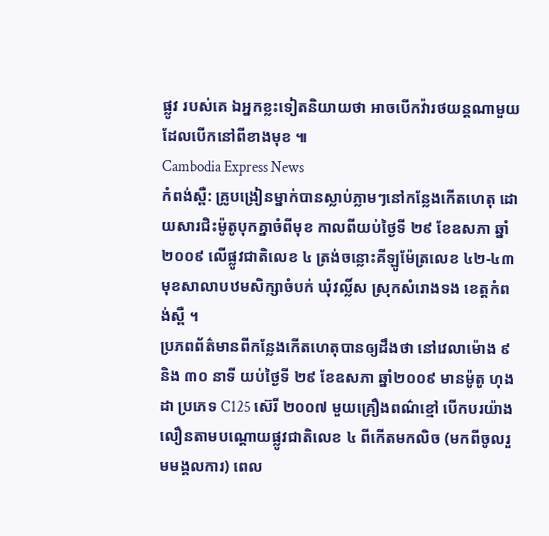ផ្លូវ របស់គេ ឯអ្នកខ្លះទៀតនិយាយថា អាចបើកវ៉ារថយន្តណាមួយដែលបើកនៅពីខាងមុខ ៕
Cambodia Express News
កំពង់ស្ពឺ: គ្រូបង្រៀនម្នាក់បានស្លាប់ភ្លាមៗនៅកន្លែងកើតហេតុ ដោយសារជិះម៉ូតូបុកគ្នាចំពីមុខ កាលពីយប់ថ្ងៃទី ២៩ ខែឧសភា ឆ្នាំ២០០៩ លើផ្លូវជាតិលេខ ៤ ត្រង់ចន្លោះគីឡូម៉ែត្រលេខ ៤២-៤៣ មុខសាលាបឋមសិក្សាចំបក់ ឃុំវល្លិ៍ស ស្រុកសំរោងទង ខេត្តកំពង់ស្ពឺ ។
ប្រភពព័ត៌មានពីកន្លែងកើតហេតុបានឲ្យដឹងថា នៅវេលាម៉ោង ៩ និង ៣០ នាទី យប់ថ្ងៃទី ២៩ ខែឧសភា ឆ្នាំ២០០៩ មានម៉ូតូ ហុងដា ប្រភេទ C125 ស៊េរី ២០០៧ មួយគ្រឿងពណ៌ខ្មៅ បើកបរយ៉ាងលឿនតាមបណ្ដោយផ្លូវជាតិលេខ ៤ ពីកើតមកលិច (មកពីចូលរួមមង្គលការ) ពេល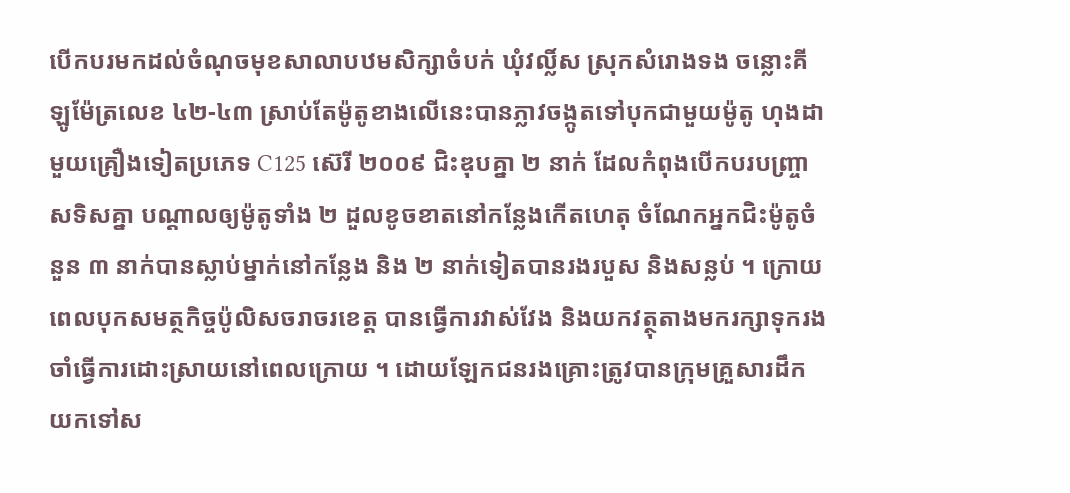បើកបរមកដល់ចំណុចមុខសាលាបឋមសិក្សាចំបក់ ឃុំវល្លិ៍ស ស្រុកសំរោងទង ចន្លោះគីឡូម៉ែត្រលេខ ៤២-៤៣ ស្រាប់តែម៉ូតូខាងលើនេះបានភ្លាវចង្កូតទៅបុកជាមួយម៉ូតូ ហុងដា មួយគ្រឿងទៀតប្រភេទ C125 ស៊េរី ២០០៩ ជិះឌុបគ្នា ២ នាក់ ដែលកំពុងបើកបរបញ្ច្រាសទិសគ្នា បណ្ដាលឲ្យម៉ូតូទាំង ២ ដួលខូចខាតនៅកន្លែងកើតហេតុ ចំណែកអ្នកជិះម៉ូតូចំនួន ៣ នាក់បានស្លាប់ម្នាក់នៅកន្លែង និង ២ នាក់ទៀតបានរងរបួស និងសន្លប់ ។ ក្រោយពេលបុកសមត្ថកិច្ចប៉ូលិសចរាចរខេត្ត បានធ្វើការវាស់វែង និងយកវត្ថុតាងមករក្សាទុករងចាំធ្វើការដោះស្រាយនៅពេលក្រោយ ។ ដោយឡែកជនរងគ្រោះត្រូវបានក្រុមគ្រួសារដឹកយកទៅស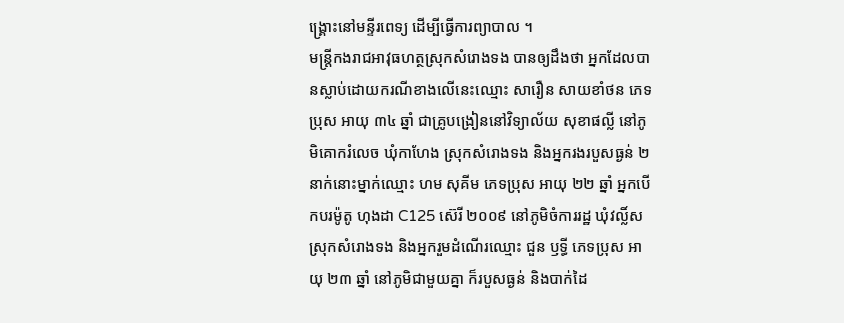ង្គ្រោះនៅមន្ទីរពេទ្យ ដើម្បីធ្វើការព្យាបាល ។
មន្ត្រីកងរាជអាវុធហត្ថស្រុកសំរោងទង បានឲ្យដឹងថា អ្នកដែលបានស្លាប់ដោយករណីខាងលើនេះឈ្មោះ សារឿន សាយខាំថន ភេទប្រុស អាយុ ៣៤ ឆ្នាំ ជាគ្រូបង្រៀននៅវិទ្យាល័យ សុខាផល្លី នៅភូមិគោករំលេច ឃុំកាហែង ស្រុកសំរោងទង និងអ្នករងរបួសធ្ងន់ ២ នាក់នោះម្នាក់ឈ្មោះ ហម សុគីម ភេទប្រុស អាយុ ២២ ឆ្នាំ អ្នកបើកបរម៉ូតូ ហុងដា C125 ស៊េរី ២០០៩ នៅភូមិចំការរដ្ឋ ឃុំវល្លិ៍ស ស្រុកសំរោងទង និងអ្នករួមដំណើរឈ្មោះ ជួន ឫទ្ធី ភេទប្រុស អាយុ ២៣ ឆ្នាំ នៅភូមិជាមួយគ្នា ក៏របួសធ្ងន់ និងបាក់ដៃ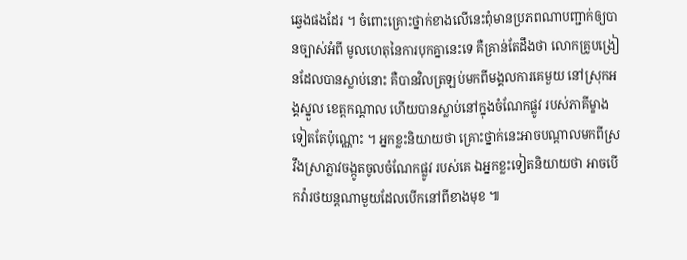ឆ្វេងផងដែរ ។ ចំពោះគ្រោះថ្នាក់ខាងលើនេះពុំមានប្រភពណាបញ្ជាក់ឲ្យបានច្បាស់អំពី មូលហេតុនៃការបុកគ្នានេះទេ គឺគ្រាន់តែដឹងថា លោកគ្រូបង្រៀនដែលបានស្លាប់នោះ គឺបានវិលត្រឡប់មកពីមង្គលការគេមួយ នៅស្រុកអង្គស្នួល ខេត្តកណ្ដាល ហើយបានស្លាប់នៅក្នុងចំណែកផ្លូវ របស់ភាគីម្ខាងទៀតតែប៉ុណ្ណោះ ។ អ្នកខ្លះនិយាយថា គ្រោះថ្នាក់នេះអាចបណ្ដាលមកពីស្រវឹងស្រាភ្លាវចង្កូតចូលចំណែកផ្លូវ របស់គេ ឯអ្នកខ្លះទៀតនិយាយថា អាចបើកវ៉ារថយន្តណាមួយដែលបើកនៅពីខាងមុខ ៕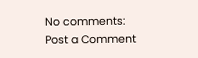No comments:
Post a Comment